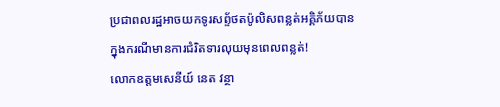ប្រជាពលរដ្ឋអាចយកទូរសព្ទ័ថតប៉ូលិសពន្លត់អគ្គិភ័យបាន ក្នុងករណីមានការជំរិតទារលុយមុនពេលពន្លត់!
លោកឧត្តមសេនីយ៍ នេត វន្ថា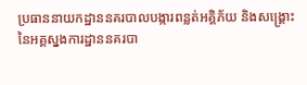ប្រធាននាយកដ្ឋាននគរបាលបង្ការពន្លត់អគ្គិភ័យ និងសង្រ្គោះ
នៃអគ្គស្នងការដ្ឋាននគរបា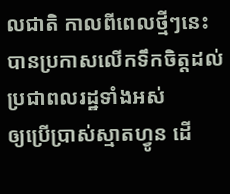លជាតិ កាលពីពេលថ្មីៗនេះ
បានប្រកាសលើកទឹកចិត្តដល់ប្រជាពលរដ្ឋទាំងអស់
ឲ្យប្រើប្រាស់ស្មាតហ្វូន ដើ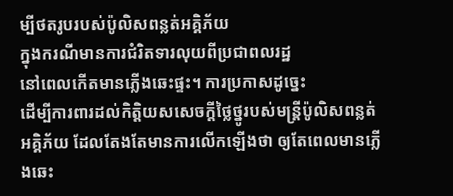ម្បីថតរូបរបស់ប៉ូលិសពន្លត់អគ្គិភ័យ
ក្នុងករណីមានការជំរិតទារលុយពីប្រជាពលរដ្ឋ
នៅពេលកើតមានភ្លើងឆេះផ្ទះ។ ការប្រកាសដូច្នេះ
ដើម្បីការពារដល់កិត្តិយសសេចក្តីថ្លៃថ្នូរបស់មន្ត្រីប៉ូលិសពន្លត់
អគ្គិភ័យ ដែលតែងតែមានការលើកឡើងថា ឲ្យតែពេលមានភ្លើងឆេះ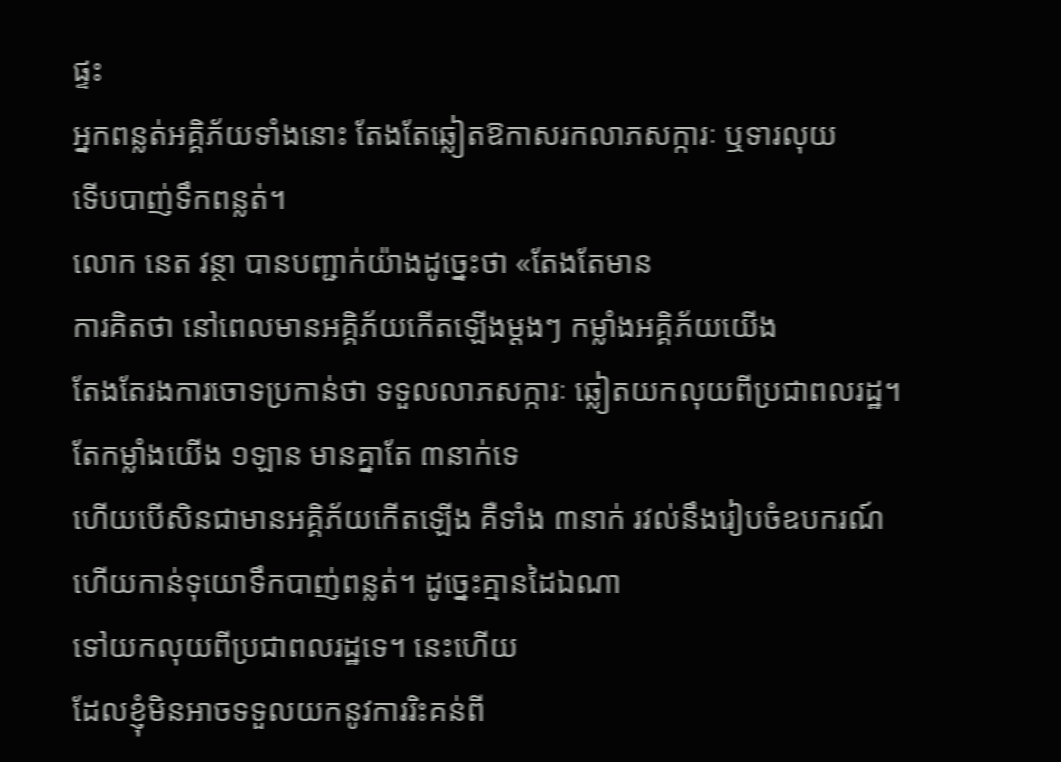ផ្ទះ
អ្នកពន្លត់អគ្គិភ័យទាំងនោះ តែងតែឆ្លៀតឱកាសរកលាភសក្ការៈ ឬទារលុយ
ទើបបាញ់ទឹកពន្លត់។
លោក នេត វន្ថា បានបញ្ជាក់យ៉ាងដូច្នេះថា «តែងតែមាន
ការគិតថា នៅពេលមានអគ្គិភ័យកើតឡើងម្តងៗ កម្លាំងអគ្គិភ័យយើង
តែងតែរងការចោទប្រកាន់ថា ទទួលលាភសក្ការៈ ឆ្លៀតយកលុយពីប្រជាពលរដ្ឋ។
តែកម្លាំងយើង ១ឡាន មានគ្នាតែ ៣នាក់ទេ
ហើយបើសិនជាមានអគ្គិភ័យកើតឡើង គឺទាំង ៣នាក់ រវល់នឹងរៀបចំឧបករណ៍
ហើយកាន់ទុយោទឹកបាញ់ពន្លត់។ ដូច្នេះគ្មានដៃឯណា
ទៅយកលុយពីប្រជាពលរដ្ឋទេ។ នេះហើយ
ដែលខ្ញុំមិនអាចទទួលយកនូវការរិះគន់ពី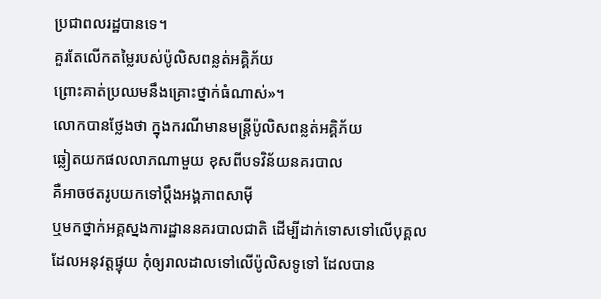ប្រជាពលរដ្ឋបានទេ។
គួរតែលើកតម្លៃរបស់ប៉ូលិសពន្លត់អគ្គិភ័យ
ព្រោះគាត់ប្រឈមនឹងគ្រោះថ្នាក់ធំណាស់»។
លោកបានថ្លែងថា ក្នុងករណីមានមន្ត្រីប៉ូលិសពន្លត់អគ្គិភ័យ
ឆ្លៀតយកផលលាភណាមួយ ខុសពីបទវិន័យនគរបាល
គឺអាចថតរូបយកទៅប្តឹងអង្គភាពសាម៉ី
ឬមកថ្នាក់អគ្គស្នងការដ្ឋាននគរបាលជាតិ ដើម្បីដាក់ទោសទៅលើបុគ្គល
ដែលអនុវត្តផ្ទុយ កុំឲ្យរាលដាលទៅលើប៉ូលិសទូទៅ ដែលបាន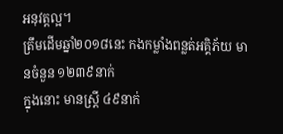អនុវត្តល្អ។
ត្រឹមដើមឆ្នាំ២០១៨នេះ កងកម្លាំងពន្លត់អគ្គិភ័យ មានចំនួន ១២៣៩នាក់
ក្នុងនោះ មានស្រ្តី ៤៩នាក់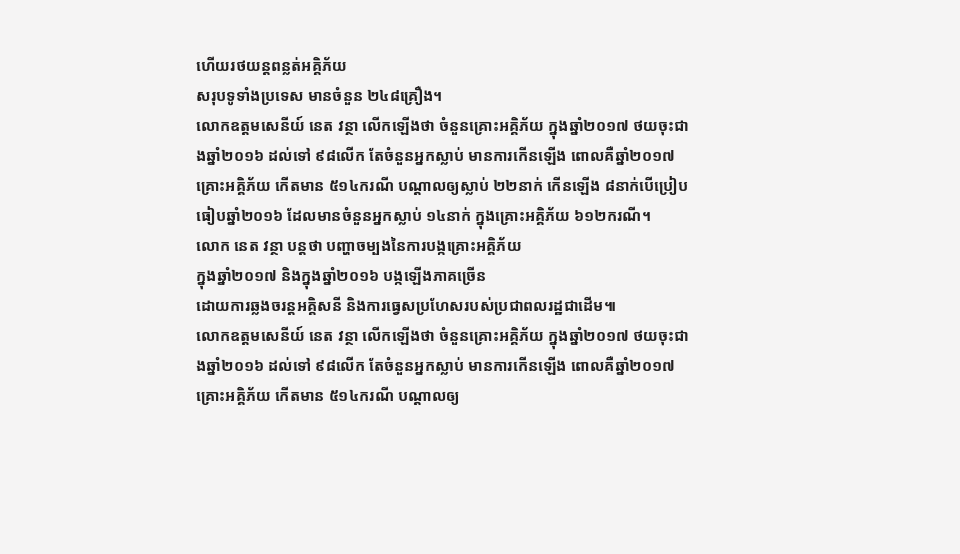ហើយរថយន្ដពន្លត់អគ្គិភ័យ
សរុបទូទាំងប្រទេស មានចំនួន ២៤៨គ្រឿង។
លោកឧត្តមសេនីយ៍ នេត វន្ថា លើកឡើងថា ចំនួនគ្រោះអគ្គិភ័យ ក្នុងឆ្នាំ២០១៧ ថយចុះជាងឆ្នាំ២០១៦ ដល់ទៅ ៩៨លើក តែចំនួនអ្នកស្លាប់ មានការកើនឡើង ពោលគឺឆ្នាំ២០១៧ គ្រោះអគ្គិភ័យ កើតមាន ៥១៤ករណី បណ្តាលឲ្យស្លាប់ ២២នាក់ កើនឡើង ៨នាក់បើប្រៀបធៀបឆ្នាំ២០១៦ ដែលមានចំនួនអ្នកស្លាប់ ១៤នាក់ ក្នុងគ្រោះអគ្គិភ័យ ៦១២ករណី។
លោក នេត វន្ថា បន្តថា បញ្ហាចម្បងនៃការបង្កគ្រោះអគ្គិភ័យ
ក្នុងឆ្នាំ២០១៧ និងក្នុងឆ្នាំ២០១៦ បង្កឡើងភាគច្រើន
ដោយការឆ្លងចរន្ដអគ្គិសនី និងការធ្វេសប្រហែសរបស់ប្រជាពលរដ្ឋជាដើម៕
លោកឧត្តមសេនីយ៍ នេត វន្ថា លើកឡើងថា ចំនួនគ្រោះអគ្គិភ័យ ក្នុងឆ្នាំ២០១៧ ថយចុះជាងឆ្នាំ២០១៦ ដល់ទៅ ៩៨លើក តែចំនួនអ្នកស្លាប់ មានការកើនឡើង ពោលគឺឆ្នាំ២០១៧ គ្រោះអគ្គិភ័យ កើតមាន ៥១៤ករណី បណ្តាលឲ្យ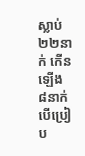ស្លាប់ ២២នាក់ កើនឡើង ៨នាក់បើប្រៀប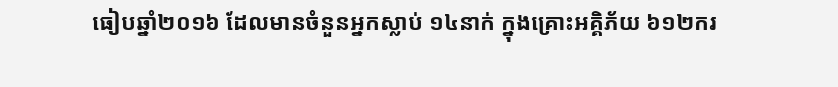ធៀបឆ្នាំ២០១៦ ដែលមានចំនួនអ្នកស្លាប់ ១៤នាក់ ក្នុងគ្រោះអគ្គិភ័យ ៦១២ករ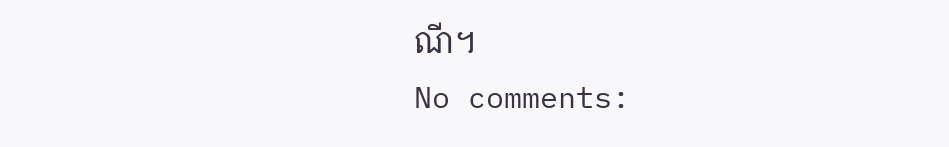ណី។
No comments: